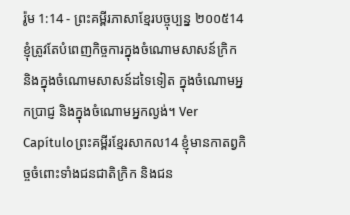រ៉ូម 1:14 - ព្រះគម្ពីរភាសាខ្មែរបច្ចុប្បន្ន ២០០៥14 ខ្ញុំត្រូវតែបំពេញកិច្ចការក្នុងចំណោមសាសន៍ក្រិក និងក្នុងចំណោមសាសន៍ដទៃទៀត ក្នុងចំណោមអ្នកប្រាជ្ញ និងក្នុងចំណោមអ្នកល្ងង់។ Ver Capítuloព្រះគម្ពីរខ្មែរសាកល14 ខ្ញុំមានកាតព្វកិច្ចចំពោះទាំងជនជាតិក្រិក និងជន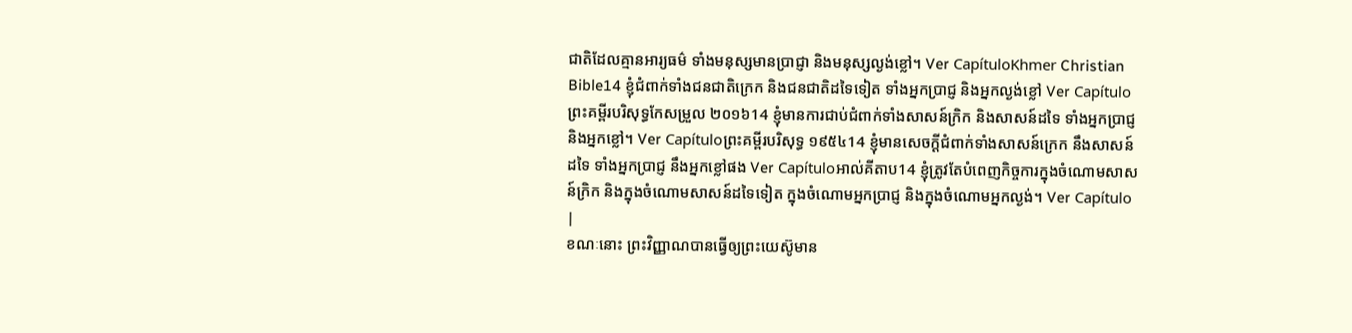ជាតិដែលគ្មានអារ្យធម៌ ទាំងមនុស្សមានប្រាជ្ញា និងមនុស្សល្ងង់ខ្លៅ។ Ver CapítuloKhmer Christian Bible14 ខ្ញុំជំពាក់ទាំងជនជាតិក្រេក និងជនជាតិដទៃទៀត ទាំងអ្នកប្រាជ្ញ និងអ្នកល្ងង់ខ្លៅ Ver Capítuloព្រះគម្ពីរបរិសុទ្ធកែសម្រួល ២០១៦14 ខ្ញុំមានការជាប់ជំពាក់ទាំងសាសន៍ក្រិក និងសាសន៍ដទៃ ទាំងអ្នកប្រាជ្ញ និងអ្នកខ្លៅ។ Ver Capítuloព្រះគម្ពីរបរិសុទ្ធ ១៩៥៤14 ខ្ញុំមានសេចក្ដីជំពាក់ទាំងសាសន៍ក្រេក នឹងសាសន៍ដទៃ ទាំងអ្នកប្រាជ្ញ នឹងអ្នកខ្លៅផង Ver Capítuloអាល់គីតាប14 ខ្ញុំត្រូវតែបំពេញកិច្ចការក្នុងចំណោមសាសន៍ក្រិក និងក្នុងចំណោមសាសន៍ដទៃទៀត ក្នុងចំណោមអ្នកប្រាជ្ញ និងក្នុងចំណោមអ្នកល្ងង់។ Ver Capítulo |
ខណៈនោះ ព្រះវិញ្ញាណបានធ្វើឲ្យព្រះយេស៊ូមាន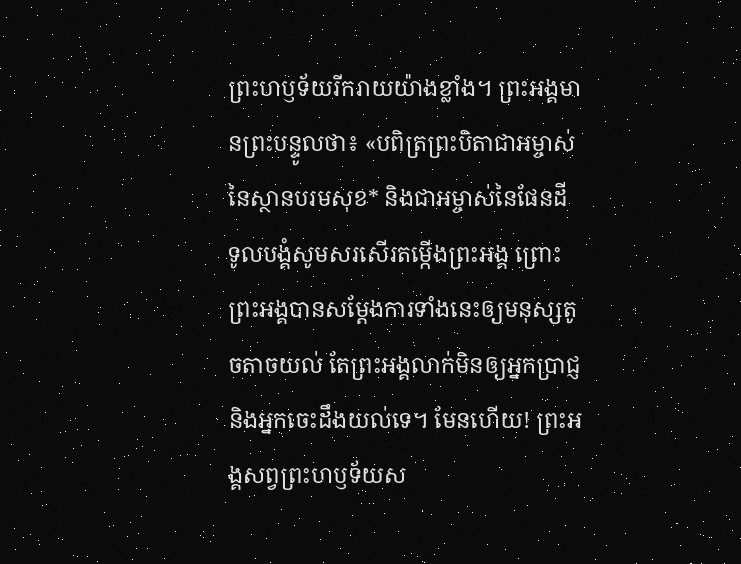ព្រះហឫទ័យរីករាយយ៉ាងខ្លាំង។ ព្រះអង្គមានព្រះបន្ទូលថា៖ «បពិត្រព្រះបិតាជាអម្ចាស់នៃស្ថានបរមសុខ* និងជាអម្ចាស់នៃផែនដី ទូលបង្គំសូមសរសើរតម្កើងព្រះអង្គ ព្រោះព្រះអង្គបានសម្តែងការទាំងនេះឲ្យមនុស្សតូចតាចយល់ តែព្រះអង្គលាក់មិនឲ្យអ្នកប្រាជ្ញ និងអ្នកចេះដឹងយល់ទេ។ មែនហើយ! ព្រះអង្គសព្វព្រះហឫទ័យស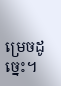ម្រេចដូច្នេះ។